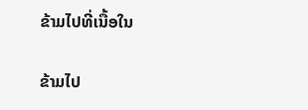ຂ້າມໄປທີ່ເນື້ອໃນ

ຂ້າມໄປ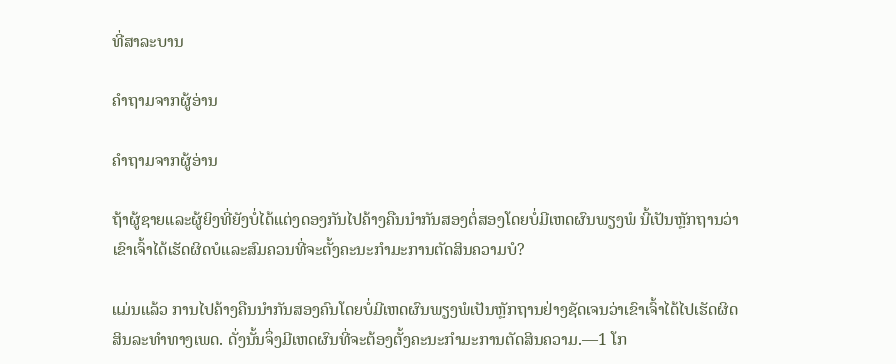ທີ່ສາລະບານ

ຄຳຖາມຈາກຜູ້ອ່ານ

ຄຳຖາມຈາກຜູ້ອ່ານ

ຖ້າຜູ້ຊາຍແລະຜູ້ຍິງທີ່ຍັງບໍ່ໄດ້ແຕ່ງດອງກັນໄປຄ້າງຄືນນຳກັນສອງຕໍ່ສອງໂດຍບໍ່ມີເຫດຜົນພຽງພໍ ນີ້ເປັນຫຼັກຖານວ່າເຂົາເຈົ້າໄດ້ເຮັດຜິດບໍແລະສົມຄວນທີ່ຈະຕັ້ງຄະນະກຳມະການຕັດສິນຄວາມບໍ?

ແມ່ນແລ້ວ ການໄປຄ້າງຄືນນຳກັນສອງຄົນໂດຍບໍ່ມີເຫດຜົນພຽງພໍເປັນຫຼັກຖານຢ່າງຊັດເຈນວ່າເຂົາເຈົ້າໄດ້ໄປເຮັດຜິດສິນລະທຳທາງເພດ. ດັ່ງນັ້ນຈຶ່ງມີເຫດຜົນທີ່ຈະຕ້ອງຕັ້ງຄະນະກຳມະການຕັດສິນຄວາມ.—1 ໂກ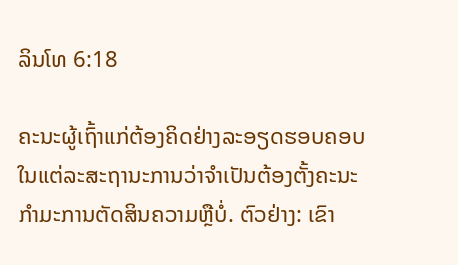ລິນໂທ 6:18

ຄະນະຜູ້ເຖົ້າແກ່ຕ້ອງຄິດຢ່າງລະອຽດຮອບຄອບໃນແຕ່ລະສະຖານະການວ່າຈຳເປັນຕ້ອງຕັ້ງຄະນະກຳມະການຕັດສິນຄວາມຫຼືບໍ່. ຕົວຢ່າງ: ເຂົາ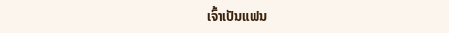ເຈົ້າເປັນແຟນ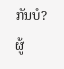ກັນບໍ? ຜູ້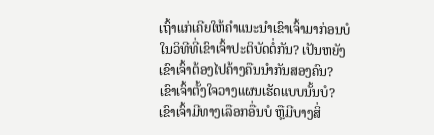ເຖົ້າແກ່ເຄີຍໃຫ້ຄຳແນະນຳເຂົາເຈົ້າມາກ່ອນບໍໃນວິທີທີ່ເຂົາເຈົ້າປະຕິບັດຕໍ່ກັນ? ເປັນຫຍັງເຂົາເຈົ້າຕ້ອງໄປຄ້າງຄືນນຳກັນສອງຄົນ? ເຂົາເຈົ້າຕັ້ງໃຈວາງແຜນເຮັດແບບນັ້ນບໍ? ເຂົາເຈົ້າມີທາງເລືອກອື່ນບໍ ຫຼືມີບາງສິ່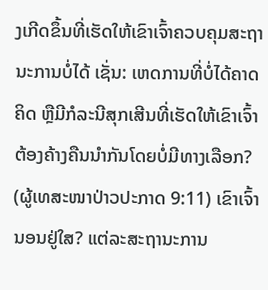ງເກີດຂຶ້ນທີ່ເຮັດໃຫ້ເຂົາເຈົ້າຄວບຄຸມສະຖານະການບໍ່ໄດ້ ເຊັ່ນ: ເຫດການທີ່ບໍ່ໄດ້ຄາດຄິດ ຫຼືມີກໍລະນີສຸກເສີນທີ່ເຮັດໃຫ້ເຂົາເຈົ້າຕ້ອງຄ້າງຄືນນຳກັນໂດຍບໍ່ມີທາງເລືອກ? (ຜູ້ເທສະໜາປ່າວປະກາດ 9:11) ເຂົາເຈົ້ານອນຢູ່ໃສ? ແຕ່ລະສະຖານະການ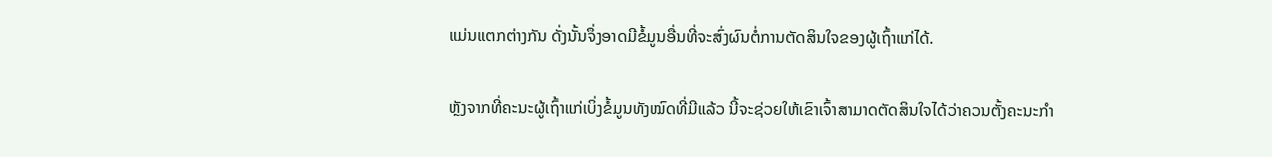ແມ່ນແຕກຕ່າງກັນ ດັ່ງນັ້ນຈຶ່ງອາດມີຂໍ້ມູນອື່ນທີ່ຈະສົ່ງຜົນຕໍ່ການຕັດສິນໃຈຂອງຜູ້ເຖົ້າແກ່ໄດ້.

ຫຼັງຈາກທີ່ຄະນະຜູ້ເຖົ້າແກ່ເບິ່ງຂໍ້ມູນທັງໝົດທີ່ມີແລ້ວ ນີ້ຈະຊ່ວຍໃຫ້ເຂົາເຈົ້າສາມາດຕັດສິນໃຈໄດ້ວ່າຄວນຕັ້ງຄະນະກຳ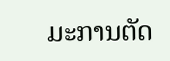ມະການຕັດ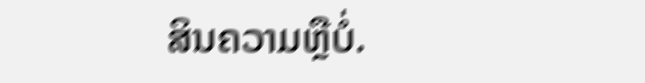ສິນຄວາມຫຼືບໍ່.